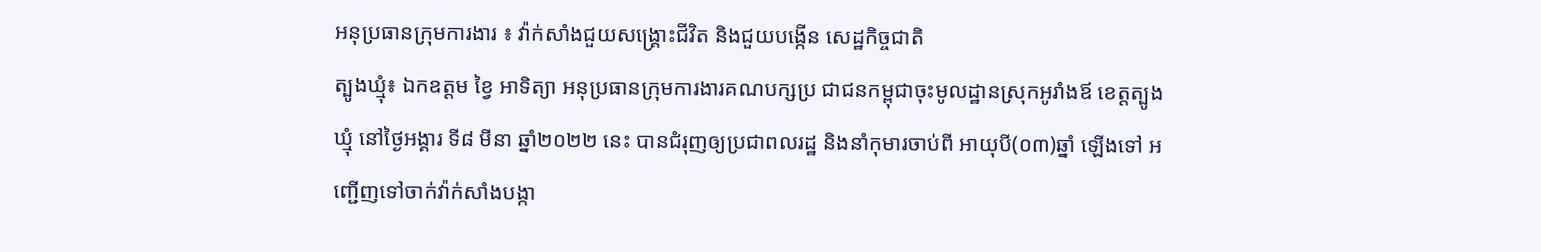អនុប្រធានក្រុមការងារ ៖ វ៉ាក់សាំងជួយសង្គ្រោះជីវិត និងជួយបង្កើន សេដ្ឋកិច្ចជាតិ
ត្បូងឃ្មុំ៖ ឯកឧត្តម ខ្វៃ អាទិត្យា អនុប្រធានក្រុមការងារគណបក្សប្រ ជាជនកម្ពុជាចុះមូលដ្ឋានស្រុកអូរាំងឪ ខេត្តត្បូងឃ្មុំ នៅថ្ងៃអង្គារ ទី៨ មីនា ឆ្នាំ២០២២ នេះ បានជំរុញឲ្យប្រជាពលរដ្ឋ និងនាំកុមារចាប់ពី អាយុបី(០៣)ឆ្នាំ ឡើងទៅ អញ្ជើញទៅចាក់វ៉ាក់សាំងបង្កា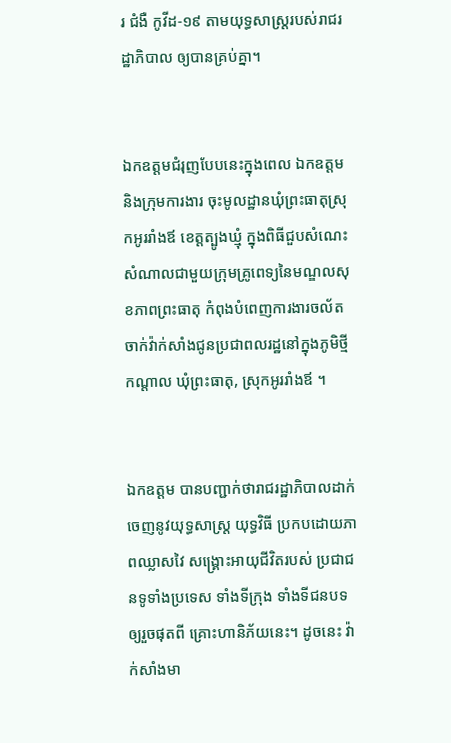រ ជំងឺ កូវីដ-១៩ តាមយុទ្ធសាស្រ្តរបស់រាជរដ្ឋាភិបាល ឲ្យបានគ្រប់គ្នា។


ឯកឧត្តមជំរុញបែបនេះក្នុងពេល ឯកឧត្តម និងក្រុមការងារ ចុះមូលដ្ឋានឃុំព្រះធាតុស្រុកអូររាំងឪ ខេត្តត្បូងឃ្មុំ ក្នុងពិធីជួបសំណេះ សំណាលជាមួយក្រុមគ្រូពេទ្យនៃមណ្ឌលសុខភាពព្រះធាតុ កំពុងបំពេញការងារចល័តចាក់វ៉ាក់សាំងជូនប្រជាពលរដ្ឋនៅក្នុងភូមិថ្មីកណ្តាល ឃុំព្រះធាតុ, ស្រុកអូររាំងឪ ។


ឯកឧត្តម បានបញ្ជាក់ថារាជរដ្ឋាភិបាលដាក់ចេញនូវយុទ្ធសាស្ត្រ យុទ្ធវិធី ប្រកបដោយភាពឈ្លាសវៃ សង្គ្រោះអាយុជីវិតរបស់ ប្រជាជនទូទាំងប្រទេស ទាំងទីក្រុង ទាំងទីជនបទឲ្យរួចផុតពី គ្រោះហានិភ័យនេះ។ ដូចនេះ វ៉ាក់សាំងមា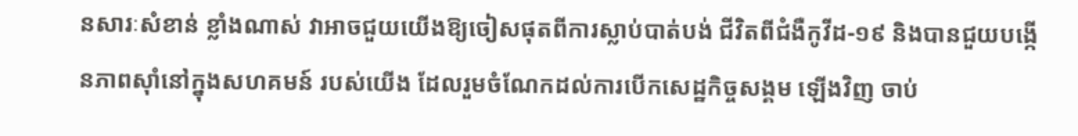នសារៈសំខាន់ ខ្លាំងណាស់ វាអាចជួយយើងឱ្យចៀសផុតពីការស្លាប់បាត់បង់ ជីវិតពីជំងឺកូវីដ-១៩ និងបានជួយបង្កើនភាពស៊ាំនៅក្នុងសហគមន៍ របស់យើង ដែលរួមចំណែកដល់ការបើកសេដ្ឋកិច្ចសង្គម ឡើងវិញ ចាប់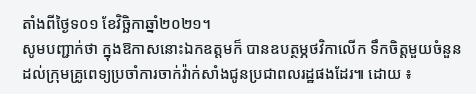តាំងពីថ្ងៃទ០១ ខែវិច្ឆិកាឆ្នាំ២០២១។
សូមបញ្ជាក់ថា ក្នុងឱកាសនោះឯកឧត្តមក៏ បានឧបត្ថម្ភថវិកាលើក ទឹកចិត្តមួយចំនួនដល់ក្រុមគ្រូពេទ្យប្រចាំការចាក់វ៉ាក់សាំងជូនប្រជាពលរដ្ឋផងដែរ៕ ដោយ ៖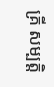គ្រី សម្បត្តិ